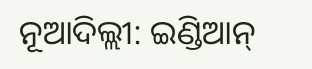ନୂଆଦିଲ୍ଲୀ: ଇଣ୍ଡିଆନ୍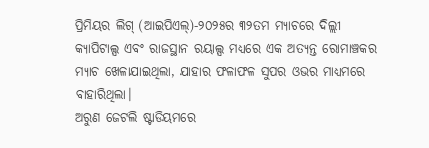ପ୍ରିମିୟର ଲିଗ୍ (ଆଇପିଏଲ୍)-୨୦୨୫ର ୩୨ତମ ମ୍ୟାଚରେ ଦିଲ୍ଲୀ କ୍ୟାପିଟାଲ୍ସ ଏବଂ ରାଜସ୍ଥାନ ରୟାଲ୍ସ ମଧ୍ୟରେ ଏକ ଅତ୍ୟନ୍ତ ରୋମାଞ୍ଚକର ମ୍ୟାଚ ଖେଳାଯାଇଥିଲା, ଯାହାର ଫଳାଫଳ ସୁପର ଓଭର ମାଧ୍ୟମରେ ବାହାରିଥିଲା।
ଅରୁଣ ଜେଟଲି ଷ୍ଟାଡିୟମରେ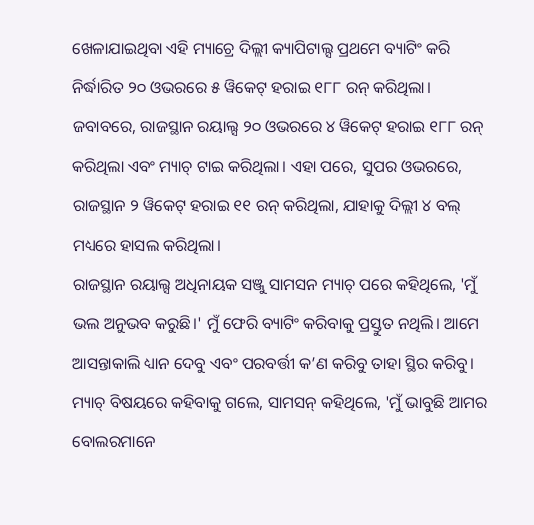ଖେଳାଯାଇଥିବା ଏହି ମ୍ୟାଚ୍ରେ ଦିଲ୍ଲୀ କ୍ୟାପିଟାଲ୍ସ ପ୍ରଥମେ ବ୍ୟାଟିଂ କରି ନିର୍ଦ୍ଧାରିତ ୨୦ ଓଭରରେ ୫ ୱିକେଟ୍ ହରାଇ ୧୮୮ ରନ୍ କରିଥିଲା। ଜବାବରେ, ରାଜସ୍ଥାନ ରୟାଲ୍ସ ୨୦ ଓଭରରେ ୪ ୱିକେଟ୍ ହରାଇ ୧୮୮ ରନ୍ କରିଥିଲା ଏବଂ ମ୍ୟାଚ୍ ଟାଇ କରିଥିଲା। ଏହା ପରେ, ସୁପର ଓଭରରେ, ରାଜସ୍ଥାନ ୨ ୱିକେଟ୍ ହରାଇ ୧୧ ରନ୍ କରିଥିଲା, ଯାହାକୁ ଦିଲ୍ଲୀ ୪ ବଲ୍ ମଧ୍ୟରେ ହାସଲ କରିଥିଲା।
ରାଜସ୍ଥାନ ରୟାଲ୍ସ ଅଧିନାୟକ ସଞ୍ଜୁ ସାମସନ ମ୍ୟାଚ୍ ପରେ କହିଥିଲେ, 'ମୁଁ ଭଲ ଅନୁଭବ କରୁଛି।' ମୁଁ ଫେରି ବ୍ୟାଟିଂ କରିବାକୁ ପ୍ରସ୍ତୁତ ନଥିଲି। ଆମେ ଆସନ୍ତାକାଲି ଧ୍ୟାନ ଦେବୁ ଏବଂ ପରବର୍ତ୍ତୀ କ’ଣ କରିବୁ ତାହା ସ୍ଥିର କରିବୁ।
ମ୍ୟାଚ୍ ବିଷୟରେ କହିବାକୁ ଗଲେ, ସାମସନ୍ କହିଥିଲେ, 'ମୁଁ ଭାବୁଛି ଆମର ବୋଲରମାନେ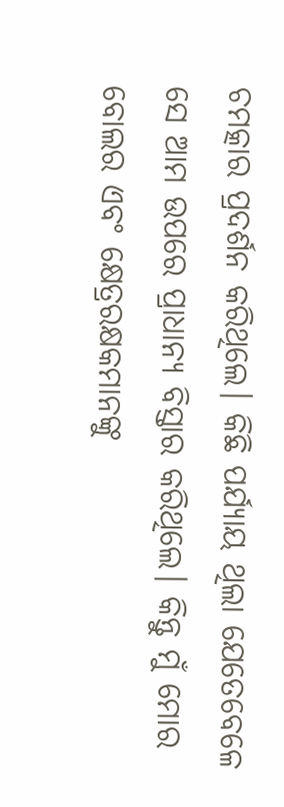ଚମତ୍କାର ପ୍ରଦର୍ଶନ କରିଥିଲେ। କିଛି ପର୍ଯ୍ୟାୟ ଥିଲା ଯେତେବେଳେ ସେ ଆମ ଉପରେ ପ୍ରାଧାନ୍ୟ ବିସ୍ତାର କରିଥିଲେ। କିନ୍ତୁ ମୁଁ ମୋର ବୋଲର ଏବଂ କ୍ଷେତ୍ରରକ୍ଷକମାନଙ୍କୁ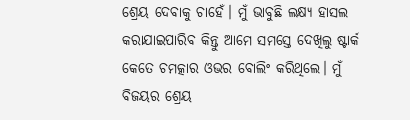ଶ୍ରେୟ ଦେବାକୁ ଚାହେଁ। ମୁଁ ଭାବୁଛି ଲକ୍ଷ୍ୟ ହାସଲ କରାଯାଇପାରିବ କିନ୍ତୁ ଆମେ ସମସ୍ତେ ଦେଖିଲୁ ଷ୍ଟାର୍କ କେତେ ଚମତ୍କାର ଓଭର ବୋଲିଂ କରିଥିଲେ। ମୁଁ ବିଜୟର ଶ୍ରେୟ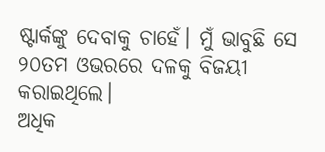ଷ୍ଟାର୍କଙ୍କୁ ଦେବାକୁ ଚାହେଁ। ମୁଁ ଭାବୁଛି ସେ ୨୦ତମ ଓଭରରେ ଦଳକୁ ବିଜୟୀ କରାଇଥିଲେ।
ଅଧିକ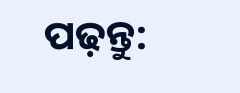ପଢ଼ନ୍ତୁ: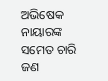ଅଭିଷେକ ନାୟାରଙ୍କ ସମେତ ଚାରି ଜଣ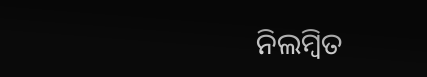ନିଲମ୍ବିତ